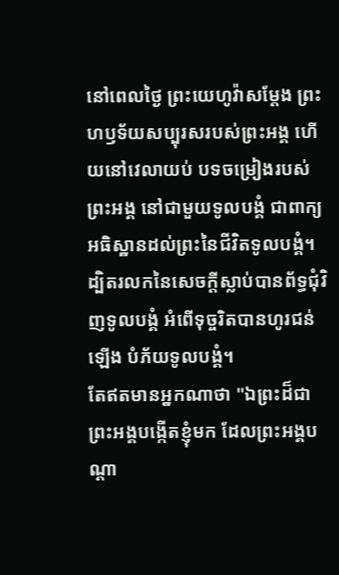នៅពេលថ្ងៃ ព្រះយេហូវ៉ាសម្ដែង ព្រះហឫទ័យសប្បុរសរបស់ព្រះអង្គ ហើយនៅវេលាយប់ បទចម្រៀងរបស់ព្រះអង្គ នៅជាមួយទូលបង្គំ ជាពាក្យអធិស្ឋានដល់ព្រះនៃជីវិតទូលបង្គំ។
ដ្បិតរលកនៃសេចក្ដីស្លាប់បានព័ទ្ធជុំវិញទូលបង្គំ អំពើទុច្ចរិតបានហូរជន់ឡើង បំភ័យទូលបង្គំ។
តែឥតមានអ្នកណាថា "ឯព្រះដ៏ជាព្រះអង្គបង្កើតខ្ញុំមក ដែលព្រះអង្គបណ្ដា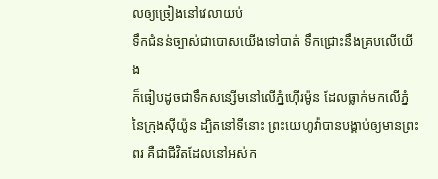លឲ្យច្រៀងនៅវេលាយប់
ទឹកជំនន់ច្បាស់ជាបោសយើងទៅបាត់ ទឹកជ្រោះនឹងគ្របលើយើង
ក៏ធៀបដូចជាទឹកសន្សើមនៅលើភ្នំហ៊ើរម៉ូន ដែលធ្លាក់មកលើភ្នំនៃក្រុងស៊ីយ៉ូន ដ្បិតនៅទីនោះ ព្រះយេហូវ៉ាបានបង្គាប់ឲ្យមានព្រះពរ គឺជាជីវិតដែលនៅអស់ក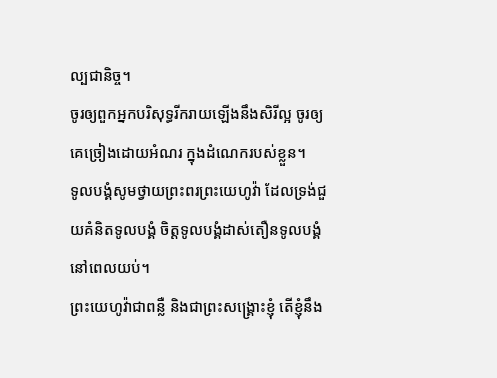ល្បជានិច្ច។
ចូរឲ្យពួកអ្នកបរិសុទ្ធរីករាយឡើងនឹងសិរីល្អ ចូរឲ្យគេច្រៀងដោយអំណរ ក្នុងដំណេករបស់ខ្លួន។
ទូលបង្គំសូមថ្វាយព្រះពរព្រះយេហូវ៉ា ដែលទ្រង់ជួយគំនិតទូលបង្គំ ចិត្តទូលបង្គំដាស់តឿនទូលបង្គំនៅពេលយប់។
ព្រះយេហូវ៉ាជាពន្លឺ និងជាព្រះសង្គ្រោះខ្ញុំ តើខ្ញុំនឹង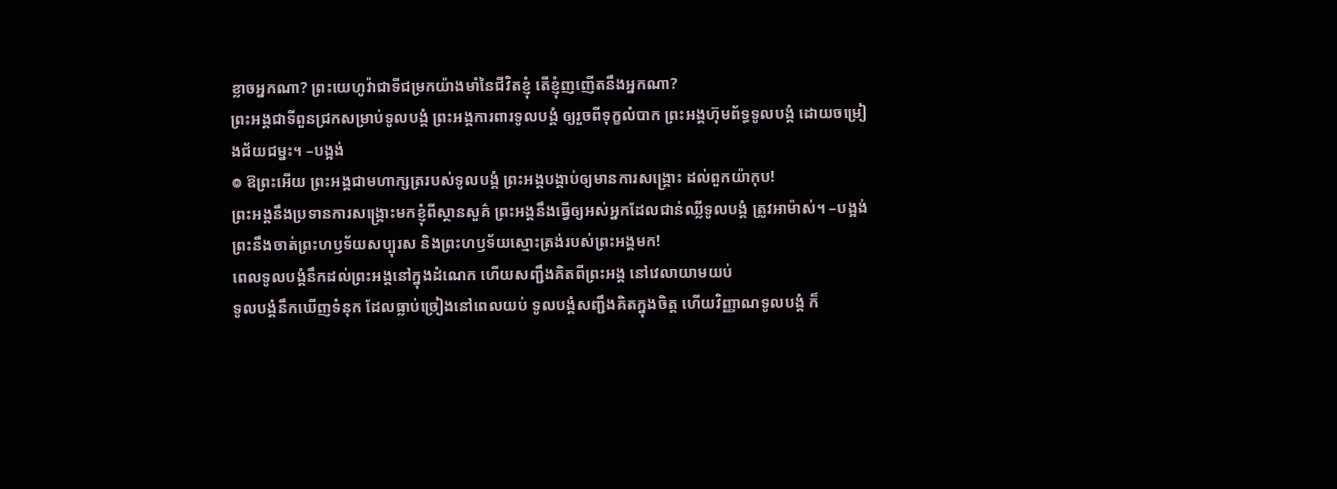ខ្លាចអ្នកណា? ព្រះយេហូវ៉ាជាទីជម្រកយ៉ាងមាំនៃជីវិតខ្ញុំ តើខ្ញុំញញើតនឹងអ្នកណា?
ព្រះអង្គជាទីពួនជ្រកសម្រាប់ទូលបង្គំ ព្រះអង្គការពារទូលបង្គំ ឲ្យរួចពីទុក្ខលំបាក ព្រះអង្គហ៊ុមព័ទ្ធទូលបង្គំ ដោយចម្រៀងជ័យជម្នះ។ –បង្អង់
៙ ឱព្រះអើយ ព្រះអង្គជាមហាក្សត្ររបស់ទូលបង្គំ ព្រះអង្គបង្គាប់ឲ្យមានការសង្គ្រោះ ដល់ពួកយ៉ាកុប!
ព្រះអង្គនឹងប្រទានការសង្គ្រោះមកខ្ញុំពីស្ថានសួគ៌ ព្រះអង្គនឹងធ្វើឲ្យអស់អ្នកដែលជាន់ឈ្លីទូលបង្គំ ត្រូវអាម៉ាស់។ –បង្អង់ ព្រះនឹងចាត់ព្រះហឫទ័យសប្បុរស និងព្រះហឫទ័យស្មោះត្រង់របស់ព្រះអង្គមក!
ពេលទូលបង្គំនឹកដល់ព្រះអង្គនៅក្នុងដំណេក ហើយសញ្ជឹងគិតពីព្រះអង្គ នៅវេលាយាមយប់
ទូលបង្គំនឹកឃើញទំនុក ដែលធ្លាប់ច្រៀងនៅពេលយប់ ទូលបង្គំសញ្ជឹងគិតក្នុងចិត្ត ហើយវិញ្ញាណទូលបង្គំ ក៏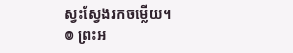ស្វះស្វែងរកចម្លើយ។
៙ ព្រះអ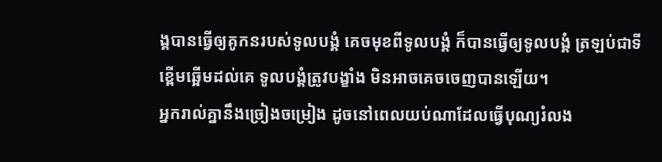ង្គបានធ្វើឲ្យគូកនរបស់ទូលបង្គំ គេចមុខពីទូលបង្គំ ក៏បានធ្វើឲ្យទូលបង្គំ ត្រឡប់ជាទីខ្ពើមឆ្អើមដល់គេ ទូលបង្គំត្រូវបង្ខាំង មិនអាចគេចចេញបានឡើយ។
អ្នករាល់គ្នានឹងច្រៀងចម្រៀង ដូចនៅពេលយប់ណាដែលធ្វើបុណ្យរំលង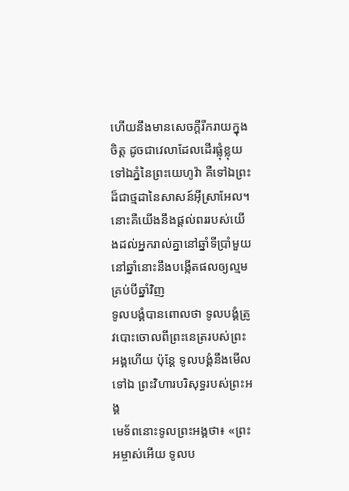ហើយនឹងមានសេចក្ដីរីករាយក្នុងចិត្ត ដូចជាវេលាដែលដើរផ្លុំខ្លុយទៅឯភ្នំនៃព្រះយេហូវ៉ា គឺទៅឯព្រះដ៏ជាថ្មដានៃសាសន៍អ៊ីស្រាអែល។
នោះគឺយើងនឹងផ្តល់ពររបស់យើងដល់អ្នករាល់គ្នានៅឆ្នាំទីប្រាំមួយ នៅឆ្នាំនោះនឹងបង្កើតផលឲ្យល្មមគ្រប់បីឆ្នាំវិញ
ទូលបង្គំបានពោលថា ទូលបង្គំត្រូវបោះចោលពីព្រះនេត្ររបស់ព្រះអង្គហើយ ប៉ុន្តែ ទូលបង្គំនឹងមើលទៅឯ ព្រះវិហារបរិសុទ្ធរបស់ព្រះអង្គ
មេទ័ពនោះទូលព្រះអង្គថា៖ «ព្រះអម្ចាស់អើយ ទូលប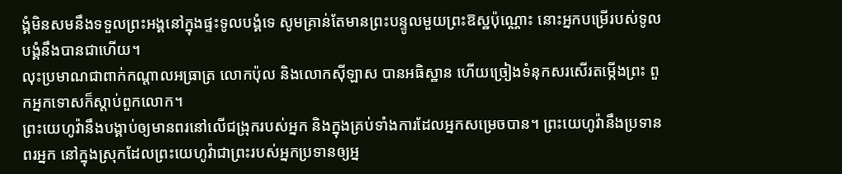ង្គំមិនសមនឹងទទួលព្រះអង្គនៅក្នុងផ្ទះទូលបង្គំទេ សូមគ្រាន់តែមានព្រះបន្ទូលមួយព្រះឱស្ឋប៉ុណ្ណោះ នោះអ្នកបម្រើរបស់ទូលបង្គំនឹងបានជាហើយ។
លុះប្រមាណជាពាក់កណ្តាលអធ្រាត្រ លោកប៉ុល និងលោកស៊ីឡាស បានអធិស្ឋាន ហើយច្រៀងទំនុកសរសើរតម្កើងព្រះ ពួកអ្នកទោសក៏ស្តាប់ពួកលោក។
ព្រះយេហូវ៉ានឹងបង្គាប់ឲ្យមានពរនៅលើជង្រុករបស់អ្នក និងក្នុងគ្រប់ទាំងការដែលអ្នកសម្រេចបាន។ ព្រះយេហូវ៉ានឹងប្រទានពរអ្នក នៅក្នុងស្រុកដែលព្រះយេហូវ៉ាជាព្រះរបស់អ្នកប្រទានឲ្យអ្ន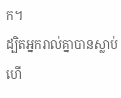ក។
ដ្បិតអ្នករាល់គ្នាបានស្លាប់ហើ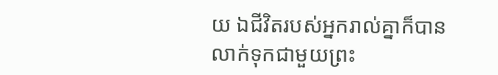យ ឯជីវិតរបស់អ្នករាល់គ្នាក៏បានលាក់ទុកជាមួយព្រះ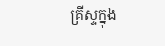គ្រីស្ទក្នុង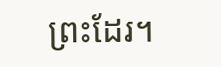ព្រះដែរ។